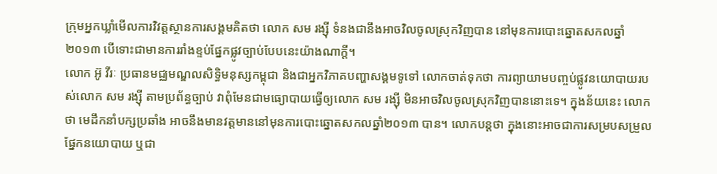ក្រុមអ្នកឃ្លាំមើលការវិវត្តស្ថានការសង្គមគិតថា លោក សម រង្ស៊ី ទំនងជានឹងអាចវិលចូលស្រុកវិញបាន នៅមុនការបោះឆ្នោតសកលឆ្នាំ២០១៣ បើទោះជាមានការរាំងខ្ទប់ផ្នែកផ្លូវច្បាប់បែបនេះយ៉ាងណាក្តី។
លោក អ៊ូ វីរៈ ប្រធានមជ្ឈមណ្ឌលសិទ្ធិមនុស្សកម្ពុជា និងជាអ្នកវិភាគបញ្ហាសង្គមទូទៅ លោកចាត់ទុកថា ការព្យាយាមបញ្ចប់ផ្លូវនយោបាយរបស់លោក សម រង្ស៊ី តាមប្រព័ន្ធច្បាប់ វាពុំមែនជាមធ្យោបាយធ្វើឲ្យលោក សម រង្ស៊ី មិនអាចវិលចូលស្រុកវិញបាននោះទេ។ ក្នុងន័យនេះ លោកថា មេដឹកនាំបក្សប្រឆាំង អាចនឹងមានវត្តមាននៅមុនការបោះឆ្នោតសកលឆ្នាំ២០១៣ បាន។ លោកបន្តថា ក្នុងនោះអាចជាការសម្របសម្រួលផ្នែកនយោបាយ ឬជា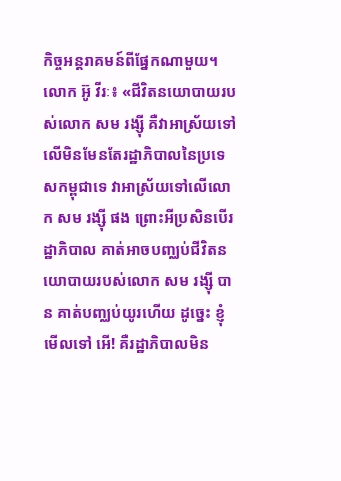កិច្ចអន្តរាគមន៍ពីផ្នែកណាមួយ។
លោក អ៊ូ វីរៈ៖ «ជីវិតនយោបាយរបស់លោក សម រង្ស៊ី គឺវាអាស្រ័យទៅលើមិនមែនតែរដ្ឋាភិបាលនៃប្រទេសកម្ពុជាទេ វាអាស្រ័យទៅលើលោក សម រង្ស៊ី ផង ព្រោះអីប្រសិនបើរដ្ឋាភិបាល គាត់អាចបញ្ឈប់ជីវិតនយោបាយរបស់លោក សម រង្ស៊ី បាន គាត់បញ្ឈប់យូរហើយ ដូច្នេះ ខ្ញុំមើលទៅ អើ! គឺរដ្ឋាភិបាលមិន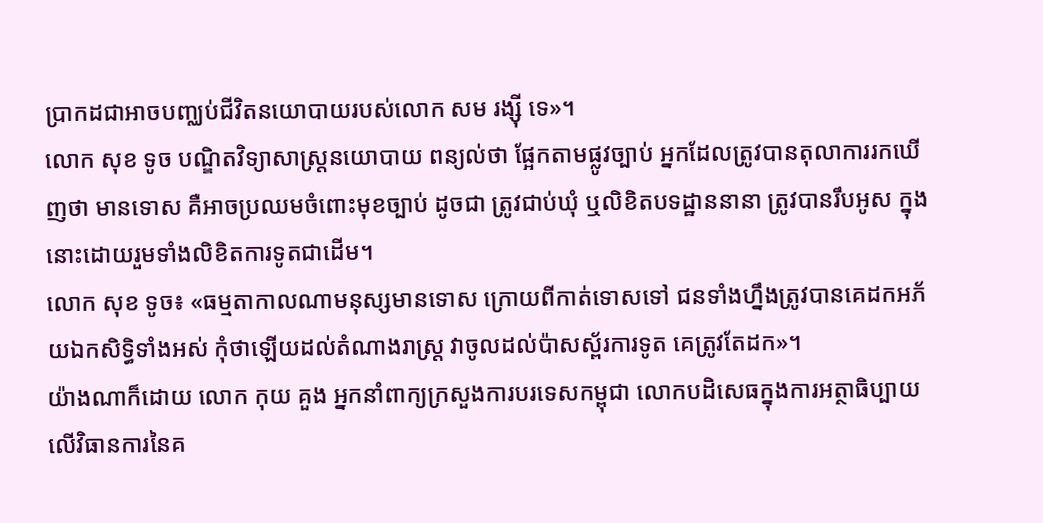ប្រាកដជាអាចបញ្ឈប់ជីវិតនយោបាយរបស់លោក សម រង្ស៊ី ទេ»។
លោក សុខ ទូច បណ្ឌិតវិទ្យាសាស្ត្រនយោបាយ ពន្យល់ថា ផ្អែកតាមផ្លូវច្បាប់ អ្នកដែលត្រូវបានតុលាការរកឃើញថា មានទោស គឺអាចប្រឈមចំពោះមុខច្បាប់ ដូចជា ត្រូវជាប់ឃុំ ឬលិខិតបទដ្ឋាននានា ត្រូវបានរឹបអូស ក្នុងនោះដោយរួមទាំងលិខិតការទូតជាដើម។
លោក សុខ ទូច៖ «ធម្មតាកាលណាមនុស្សមានទោស ក្រោយពីកាត់ទោសទៅ ជនទាំងហ្នឹងត្រូវបានគេដកអភ័យឯកសិទ្ធិទាំងអស់ កុំថាឡើយដល់តំណាងរាស្ត្រ វាចូលដល់ប៉ាសស្ព័រការទូត គេត្រូវតែដក»។
យ៉ាងណាក៏ដោយ លោក កុយ គួង អ្នកនាំពាក្យក្រសួងការបរទេសកម្ពុជា លោកបដិសេធក្នុងការអត្ថាធិប្បាយលើវិធានការនៃគ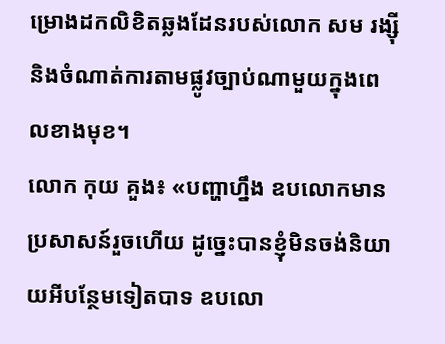ម្រោងដកលិខិតឆ្លងដែនរបស់លោក សម រង្ស៊ី និងចំណាត់ការតាមផ្លូវច្បាប់ណាមួយក្នុងពេលខាងមុខ។
លោក កុយ គួង៖ «បញ្ហាហ្នឹង ឧបលោកមានប្រសាសន៍រួចហើយ ដូច្នេះបានខ្ញុំមិនចង់និយាយអីបន្ថែមទៀតបាទ ឧបលោ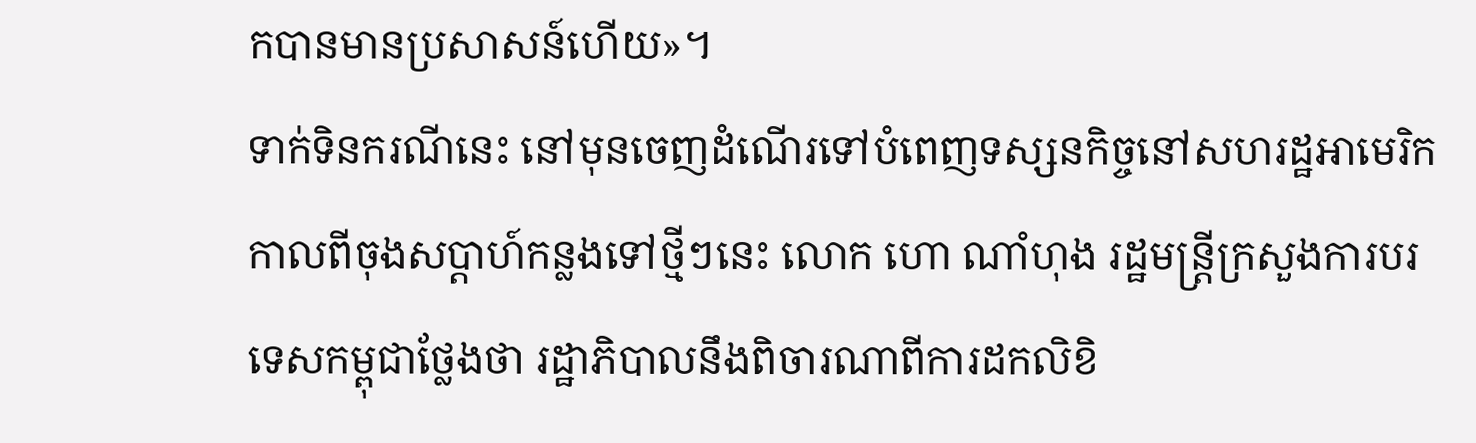កបានមានប្រសាសន៍ហើយ»។
ទាក់ទិនករណីនេះ នៅមុនចេញដំណើរទៅបំពេញទស្សនកិច្ចនៅសហរដ្ឋអាមេរិក កាលពីចុងសប្ដាហ៍កន្លងទៅថ្មីៗនេះ លោក ហោ ណាំហុង រដ្ឋមន្ត្រីក្រសួងការបរទេសកម្ពុជាថ្លែងថា រដ្ឋាភិបាលនឹងពិចារណាពីការដកលិខិ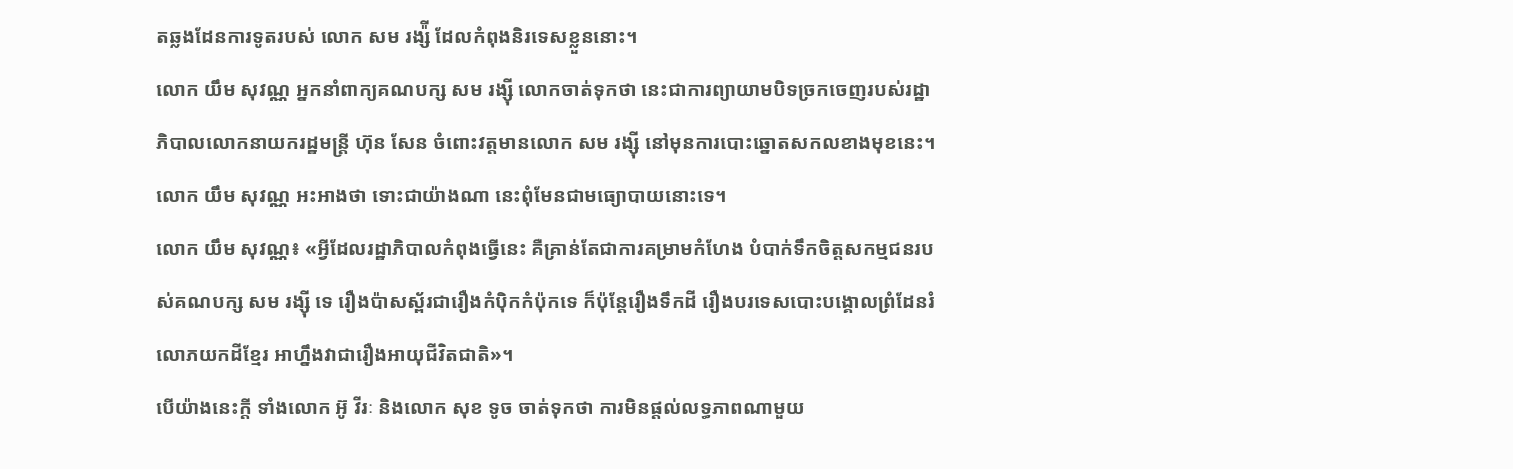តឆ្លងដែនការទូតរបស់ លោក សម រង្ស៉ី ដែលកំពុងនិរទេសខ្លួននោះ។
លោក យឹម សុវណ្ណ អ្នកនាំពាក្យគណបក្ស សម រង្ស៊ី លោកចាត់ទុកថា នេះជាការព្យាយាមបិទច្រកចេញរបស់រដ្ឋាភិបាលលោកនាយករដ្ឋមន្ត្រី ហ៊ុន សែន ចំពោះវត្តមានលោក សម រង្ស៊ី នៅមុនការបោះឆ្នោតសកលខាងមុខនេះ។ លោក យឹម សុវណ្ណ អះអាងថា ទោះជាយ៉ាងណា នេះពុំមែនជាមធ្យោបាយនោះទេ។
លោក យឹម សុវណ្ណ៖ «អ្វីដែលរដ្ឋាភិបាលកំពុងធ្វើនេះ គឺគ្រាន់តែជាការគម្រាមកំហែង បំបាក់ទឹកចិត្តសកម្មជនរបស់គណបក្ស សម រង្ស៊ី ទេ រឿងប៉ាសស្ព័រជារឿងកំប៉ិកកំប៉ុកទេ ក៏ប៉ុន្តែរឿងទឹកដី រឿងបរទេសបោះបង្គោលព្រំដែនរំលោភយកដីខ្មែរ អាហ្នឹងវាជារឿងអាយុជីវិតជាតិ»។
បើយ៉ាងនេះក្តី ទាំងលោក អ៊ូ វីរៈ និងលោក សុខ ទូច ចាត់ទុកថា ការមិនផ្តល់លទ្ធភាពណាមួយ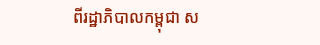ពីរដ្ឋាភិបាលកម្ពុជា ស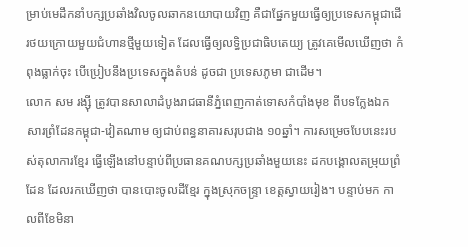ម្រាប់មេដឹកនាំបក្សប្រឆាំងវិលចូលឆាកនយោបាយវិញ គឺជាផ្នែកមួយធ្វើឲ្យប្រទេសកម្ពុជាដើរថយក្រោយមួយជំហានថ្មីមួយទៀត ដែលធ្វើឲ្យលទ្ធិប្រជាធិបតេយ្យ ត្រូវគេមើលឃើញថា កំពុងធ្លាក់ចុះ បើប្រៀបនឹងប្រទេសក្នុងតំបន់ ដូចជា ប្រទេសភូមា ជាដើម។
លោក សម រង្ស៊ី ត្រូវបានសាលាដំបូងរាជធានីភ្នំពេញកាត់ទោសកំបាំងមុខ ពីបទក្លែងឯកសារព្រំដែនកម្ពុជា-វៀតណាម ឲ្យជាប់ពន្ធនាគារសរុបជាង ១០ឆ្នាំ។ ការសម្រេចបែបនេះរបស់តុលាការខ្មែរ ធ្វើឡើងនៅបន្ទាប់ពីប្រធានគណបក្សប្រឆាំងមួយនេះ ដកបង្គោលតម្រុយព្រំដែន ដែលរកឃើញថា បានបោះចូលដីខ្មែរ ក្នុងស្រុកចន្ទ្រា ខេត្តស្វាយរៀង។ បន្ទាប់មក កាលពីខែមិនា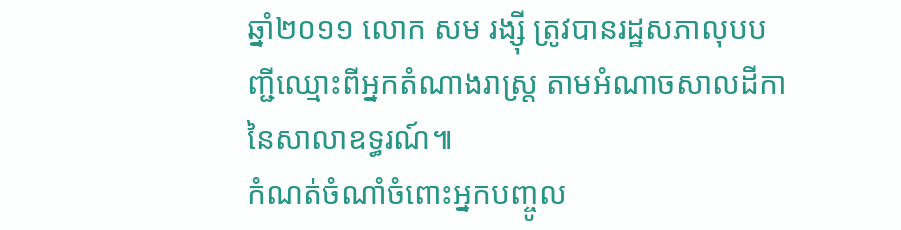ឆ្នាំ២០១១ លោក សម រង្ស៊ី ត្រូវបានរដ្ឋសភាលុបបញ្ជីឈ្មោះពីអ្នកតំណាងរាស្ត្រ តាមអំណាចសាលដីកានៃសាលាឧទ្ធរណ៍៕
កំណត់ចំណាំចំពោះអ្នកបញ្ចូល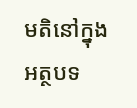មតិនៅក្នុងអត្ថបទ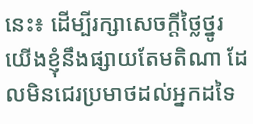នេះ៖ ដើម្បីរក្សាសេចក្ដីថ្លៃថ្នូរ យើងខ្ញុំនឹងផ្សាយតែមតិណា ដែលមិនជេរប្រមាថដល់អ្នកដទៃ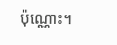ប៉ុណ្ណោះ។